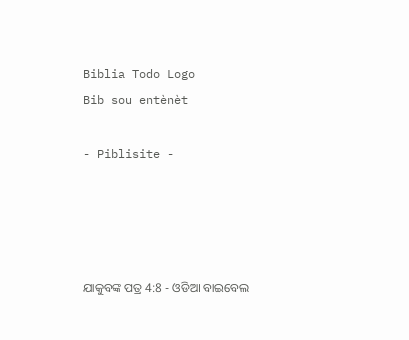Biblia Todo Logo
Bib sou entènèt

- Piblisite -




ଯାକୁବଙ୍କ ପତ୍ର 4:8 - ଓଡିଆ ବାଇବେଲ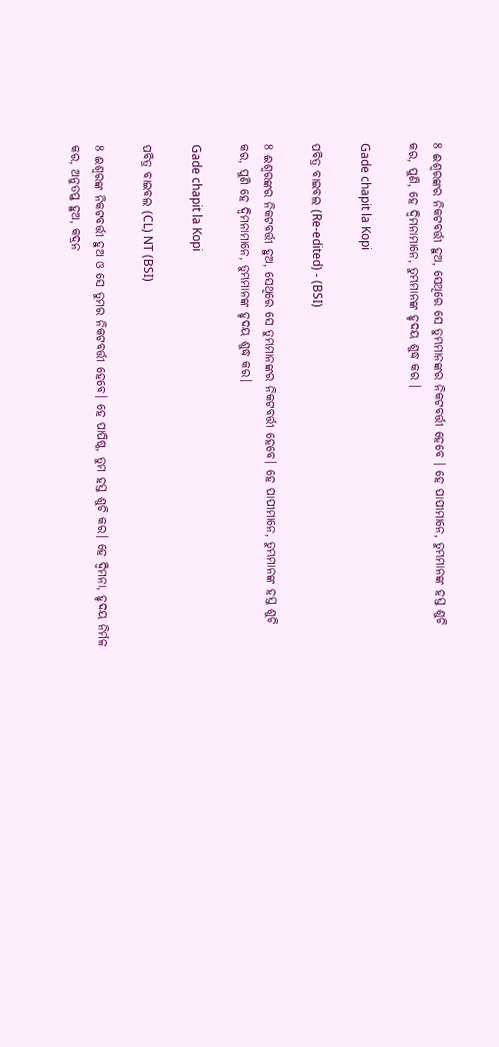8 ଈଶ୍ୱରଙ୍କର ନିକଟବର୍ତ୍ତୀ ହୁଅ, ସେଥିରେ ସେ ତୁମ୍ଭମାନଙ୍କର ନିକଟବର୍ତ୍ତୀ ହେବେ । ହେ ପାପୀମାନେ, ତୁମ୍ଭମାନଙ୍କ ହସ୍ତ ଶୁଚି କର, ପୁଣି, ହେ ଦ୍ୱିମନାମାନେ, ତୁମ୍ଭମାନଙ୍କ ହୃଦୟ ଶୁଦ୍ଧ କର ।

Gade chapit la Kopi

ପବିତ୍ର ବାଇବଲ (Re-edited) - (BSI)

8 ଈଶ୍ଵରଙ୍କର ନିକଟବର୍ତ୍ତୀ ହୁଅ, ସେଥିରେ ସେ ତୁମ୍ଭମାନଙ୍କର ନିକଟବର୍ତ୍ତୀ ହେବେ। ହେ ପାପୀମାନେ, ତୁମ୍ଭମାନଙ୍କ ହସ୍ତ ଶୁଚି କର, ପୁଣି ହେ ଦ୍ଵିମନାମାନେ, ତୁମ୍ଭମାନଙ୍କ ହୃଦୟ ଶୁଦ୍ଧ କର।

Gade chapit la Kopi

ପବିତ୍ର ବାଇବଲ (CL) NT (BSI)

8 ଈଶ୍ୱରଙ୍କ ନିକଟବର୍ତ୍ତୀ ହୁଅ ଓ ସେ ତୁମର ନିକଟବର୍ତ୍ତୀ ହେବେ। ହେ ପାପିଷ୍ଠ, ତୁମ ହସ୍ତ ଶୁଚି କର। ହେ ଦ୍ୱିମନା, ହୃଦୟ ନିର୍ମଳ କର, ଅନୁତପ୍ତ ହୁଅ, କଦ୍ରନ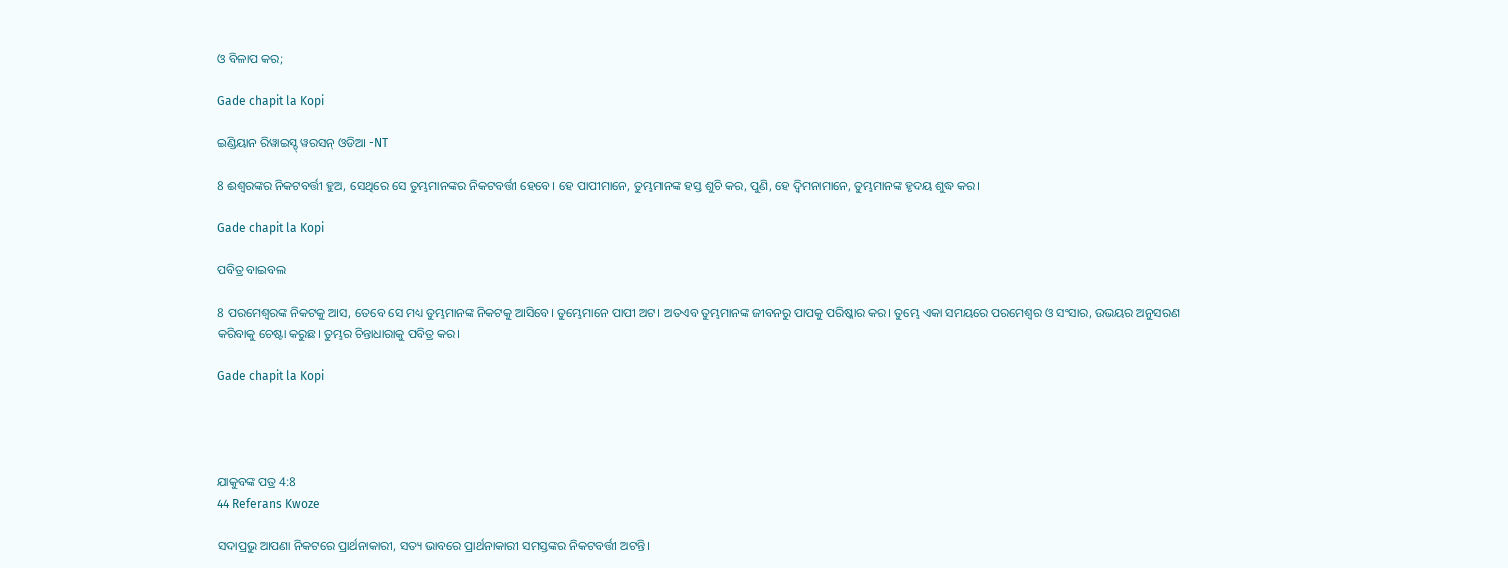ଓ ବିଳାପ କର;

Gade chapit la Kopi

ଇଣ୍ଡିୟାନ ରିୱାଇସ୍ଡ୍ ୱରସନ୍ ଓଡିଆ -NT

8 ଈଶ୍ବରଙ୍କର ନିକଟବର୍ତ୍ତୀ ହୁଅ, ସେଥିରେ ସେ ତୁମ୍ଭମାନଙ୍କର ନିକଟବର୍ତ୍ତୀ ହେବେ। ହେ ପାପୀମାନେ, ତୁମ୍ଭମାନଙ୍କ ହସ୍ତ ଶୁଚି କର, ପୁଣି, ହେ ଦ୍ୱିମନାମାନେ, ତୁମ୍ଭମାନଙ୍କ ହୃଦୟ ଶୁଦ୍ଧ କର।

Gade chapit la Kopi

ପବିତ୍ର ବାଇବଲ

8 ପରମେଶ୍ୱରଙ୍କ ନିକଟକୁ ଆସ, ତେବେ ସେ ମଧ୍ୟ ତୁମ୍ଭମାନଙ୍କ ନିକଟକୁ ଆସିବେ। ତୁମ୍ଭେମାନେ ପାପୀ ଅଟ। ଅତଏବ ତୁମ୍ଭମାନଙ୍କ ଜୀବନରୁ ପାପକୁ ପରିଷ୍କାର କର। ତୁମ୍ଭେ ଏକା ସମୟରେ ପରମେଶ୍ୱର ଓ ସଂସାର, ଉଭୟର ଅନୁସରଣ କରିବାକୁ ଚେଷ୍ଟା କରୁଛ। ତୁମ୍ଭର ଚିନ୍ତାଧାରାକୁ ପବିତ୍ର କର।

Gade chapit la Kopi




ଯାକୁବଙ୍କ ପତ୍ର 4:8
44 Referans Kwoze

ସଦାପ୍ରଭୁ ଆପଣା ନିକଟରେ ପ୍ରାର୍ଥନାକାରୀ, ସତ୍ୟ ଭାବରେ ପ୍ରାର୍ଥନାକାରୀ ସମସ୍ତଙ୍କର ନିକଟବର୍ତ୍ତୀ ଅଟନ୍ତି।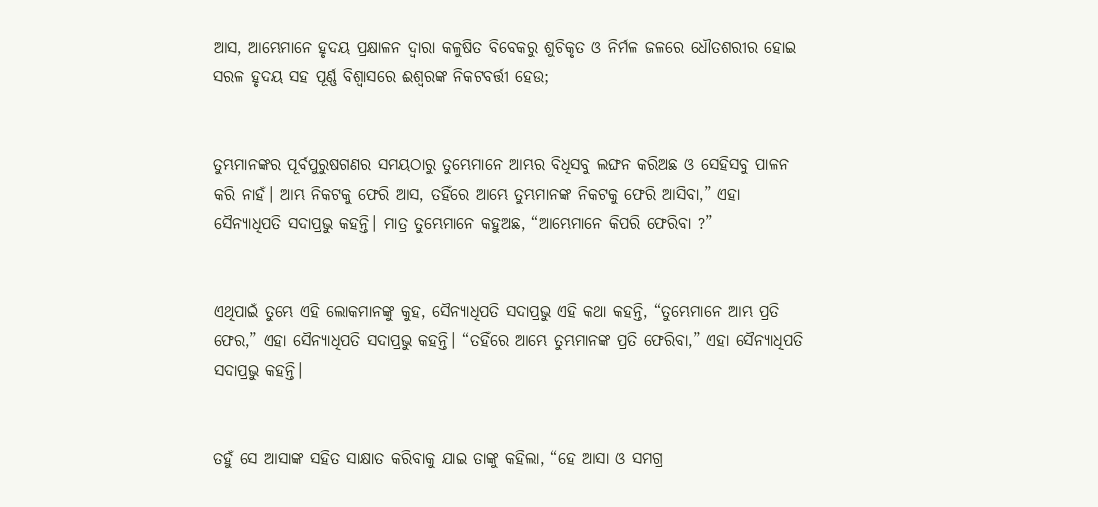ଆସ, ଆମ୍ଭେମାନେ ହୃଦୟ ପ୍ରକ୍ଷାଳନ ଦ୍ୱାରା କଳୁଷିତ ବିବେକରୁ ଶୁଚିକୃତ ଓ ନିର୍ମଳ ଜଳରେ ଧୌତଶରୀର ହୋଇ ସରଳ ହୃଦୟ ସହ ପୂର୍ଣ୍ଣ ବିଶ୍ୱାସରେ ଈଶ୍ୱରଙ୍କ ନିକଟବର୍ତ୍ତୀ ହେଉ;


ତୁମ୍ଭମାନଙ୍କର ପୂର୍ବପୁରୁଷଗଣର ସମୟଠାରୁ ତୁମ୍ଭେମାନେ ଆମ୍ଭର ବିଧିସବୁ ଲଙ୍ଘନ କରିଅଛ ଓ ସେହିସବୁ ପାଳନ କରି ନାହଁ। ଆମ୍ଭ ନିକଟକୁ ଫେରି ଆସ, ତହିଁରେ ଆମ୍ଭେ ତୁମ୍ଭମାନଙ୍କ ନିକଟକୁ ଫେରି ଆସିବା,” ଏହା ସୈନ୍ୟାଧିପତି ସଦାପ୍ରଭୁ କହନ୍ତି। ମାତ୍ର ତୁମ୍ଭେମାନେ କହୁଅଛ, “ଆମ୍ଭେମାନେ କିପରି ଫେରିବା ?”


ଏଥିପାଇଁ ତୁମ୍ଭେ ଏହି ଲୋକମାନଙ୍କୁ କୁହ, ସୈନ୍ୟାଧିପତି ସଦାପ୍ରଭୁ ଏହି କଥା କହନ୍ତି, “ତୁମ୍ଭେମାନେ ଆମ୍ଭ ପ୍ରତି ଫେର,” ଏହା ସୈନ୍ୟାଧିପତି ସଦାପ୍ରଭୁ କହନ୍ତି। “ତହିଁରେ ଆମ୍ଭେ ତୁମ୍ଭମାନଙ୍କ ପ୍ରତି ଫେରିବା,” ଏହା ସୈନ୍ୟାଧିପତି ସଦାପ୍ରଭୁ କହନ୍ତି।


ତହୁଁ ସେ ଆସାଙ୍କ ସହିତ ସାକ୍ଷାତ କରିବାକୁ ଯାଇ ତାଙ୍କୁ କହିଲା, “ହେ ଆସା ଓ ସମଗ୍ର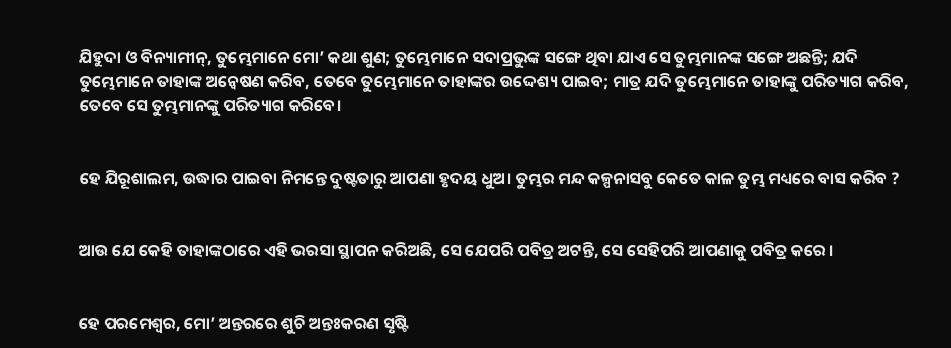ଯିହୁଦା ଓ ବିନ୍ୟାମୀନ୍, ତୁମ୍ଭେମାନେ ମୋ’ କଥା ଶୁଣ; ତୁମ୍ଭେମାନେ ସଦାପ୍ରଭୁଙ୍କ ସଙ୍ଗେ ଥିବା ଯାଏ ସେ ତୁମ୍ଭମାନଙ୍କ ସଙ୍ଗେ ଅଛନ୍ତି; ଯଦି ତୁମ୍ଭେମାନେ ତାହାଙ୍କ ଅନ୍ୱେଷଣ କରିବ, ତେବେ ତୁମ୍ଭେମାନେ ତାହାଙ୍କର ଉଦ୍ଦେଶ୍ୟ ପାଇବ; ମାତ୍ର ଯଦି ତୁମ୍ଭେମାନେ ତାହାଙ୍କୁ ପରିତ୍ୟାଗ କରିବ, ତେବେ ସେ ତୁମ୍ଭମାନଙ୍କୁ ପରିତ୍ୟାଗ କରିବେ।


ହେ ଯିରୂଶାଲମ, ଉଦ୍ଧାର ପାଇବା ନିମନ୍ତେ ଦୁଷ୍ଟତାରୁ ଆପଣା ହୃଦୟ ଧୁଅ। ତୁମ୍ଭର ମନ୍ଦ କଳ୍ପନାସବୁ କେତେ କାଳ ତୁମ୍ଭ ମଧ୍ୟରେ ବାସ କରିବ ?


ଆଉ ଯେ କେହି ତାହାଙ୍କଠାରେ ଏହି ଭରସା ସ୍ଥାପନ କରିଅଛି, ସେ ଯେପରି ପବିତ୍ର ଅଟନ୍ତି, ସେ ସେହିପରି ଆପଣାକୁ ପବିତ୍ର କରେ ।


ହେ ପରମେଶ୍ୱର, ମୋ’ ଅନ୍ତରରେ ଶୁଚି ଅନ୍ତଃକରଣ ସୃଷ୍ଟି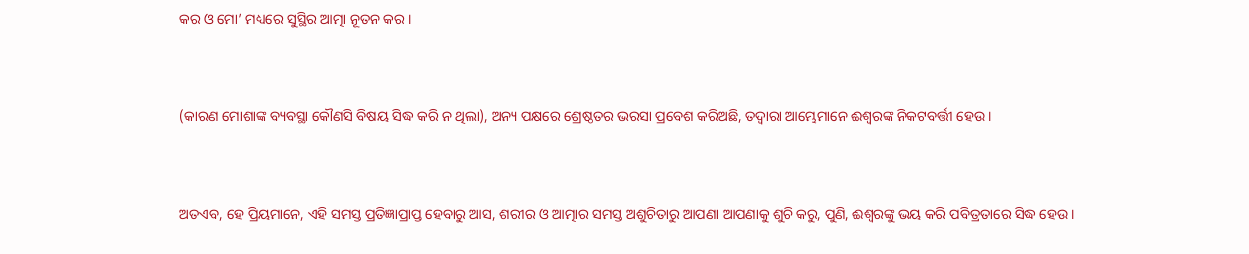କର ଓ ମୋ’ ମଧ୍ୟରେ ସୁସ୍ଥିର ଆତ୍ମା ନୂତନ କର।


(କାରଣ ମୋଶାଙ୍କ ବ୍ୟବସ୍ଥା କୌଣସି ବିଷୟ ସିଦ୍ଧ କରି ନ ଥିଲା), ଅନ୍ୟ ପକ୍ଷରେ ଶ୍ରେଷ୍ଠତର ଭରସା ପ୍ରବେଶ କରିଅଛି, ତଦ୍ୱାରା ଆମ୍ଭେମାନେ ଈଶ୍ୱରଙ୍କ ନିକଟବର୍ତ୍ତୀ ହେଉ ।


ଅତଏବ, ହେ ପ୍ରିୟମାନେ, ଏହି ସମସ୍ତ ପ୍ରତିଜ୍ଞାପ୍ରାପ୍ତ ହେବାରୁ ଆସ, ଶରୀର ଓ ଆତ୍ମାର ସମସ୍ତ ଅଶୁଚିତାରୁ ଆପଣା ଆପଣାକୁ ଶୁଚି କରୁ, ପୁଣି, ଈଶ୍ୱରଙ୍କୁ ଭୟ କରି ପବିତ୍ରତାରେ ସିଦ୍ଧ ହେଉ ।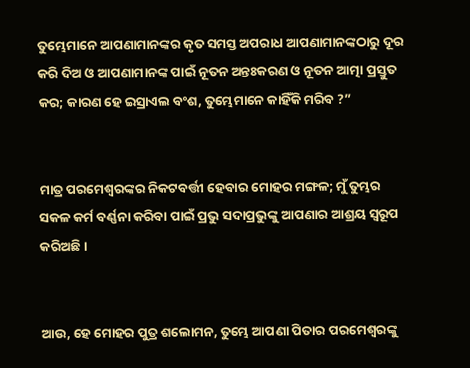ତୁମ୍ଭେମାନେ ଆପଣାମାନଙ୍କର କୃତ ସମସ୍ତ ଅପରାଧ ଆପଣାମାନଙ୍କଠାରୁ ଦୂର କରି ଦିଅ ଓ ଆପଣାମାନଙ୍କ ପାଇଁ ନୂତନ ଅନ୍ତଃକରଣ ଓ ନୂତନ ଆତ୍ମା ପ୍ରସ୍ତୁତ କର; କାରଣ ହେ ଇସ୍ରାଏଲ ବଂଶ, ତୁମ୍ଭେମାନେ କାହିଁକି ମରିବ ?”


ମାତ୍ର ପରମେଶ୍ୱରଙ୍କର ନିକଟବର୍ତ୍ତୀ ହେବାର ମୋହର ମଙ୍ଗଳ; ମୁଁ ତୁମ୍ଭର ସକଳ କର୍ମ ବର୍ଣ୍ଣନା କରିବା ପାଇଁ ପ୍ରଭୁ ସଦାପ୍ରଭୁଙ୍କୁ ଆପଣାର ଆଶ୍ରୟ ସ୍ୱରୂପ କରିଅଛି।


ଆଉ, ହେ ମୋହର ପୁତ୍ର ଶଲୋମନ, ତୁମ୍ଭେ ଆପଣା ପିତାର ପରମେଶ୍ୱରଙ୍କୁ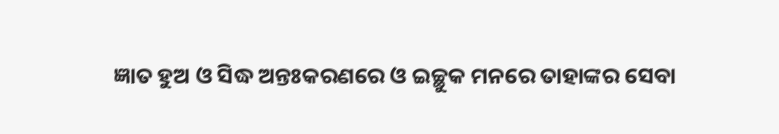ଜ୍ଞାତ ହୁଅ ଓ ସିଦ୍ଧ ଅନ୍ତଃକରଣରେ ଓ ଇଚ୍ଛୁକ ମନରେ ତାହାଙ୍କର ସେବା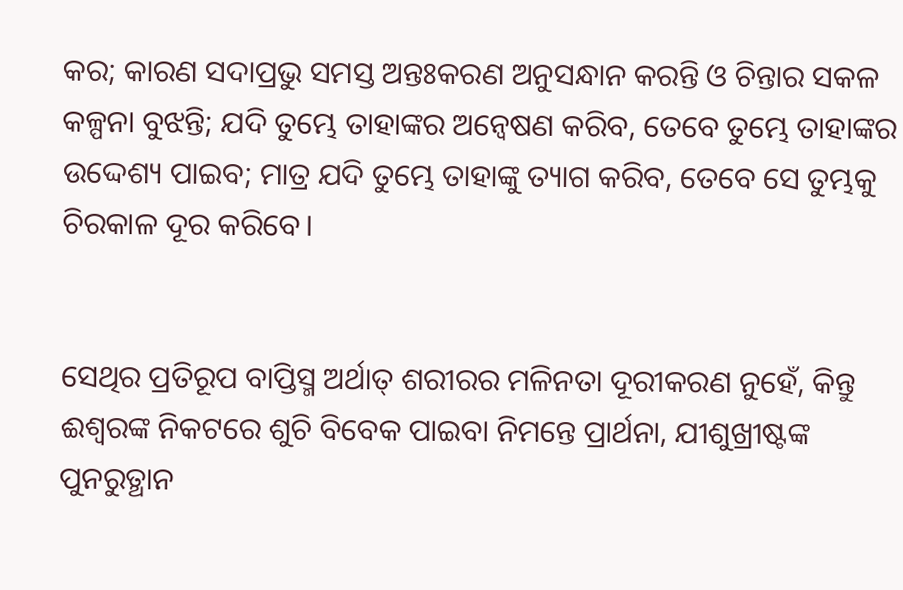କର; କାରଣ ସଦାପ୍ରଭୁ ସମସ୍ତ ଅନ୍ତଃକରଣ ଅନୁସନ୍ଧାନ କରନ୍ତି ଓ ଚିନ୍ତାର ସକଳ କଳ୍ପନା ବୁଝନ୍ତି; ଯଦି ତୁମ୍ଭେ ତାହାଙ୍କର ଅନ୍ୱେଷଣ କରିବ, ତେବେ ତୁମ୍ଭେ ତାହାଙ୍କର ଉଦ୍ଦେଶ୍ୟ ପାଇବ; ମାତ୍ର ଯଦି ତୁମ୍ଭେ ତାହାଙ୍କୁ ତ୍ୟାଗ କରିବ, ତେବେ ସେ ତୁମ୍ଭକୁ ଚିରକାଳ ଦୂର କରିବେ।


ସେଥିର ପ୍ରତିରୂପ ବାପ୍ତିସ୍ମ ଅର୍ଥାତ୍‍ ଶରୀରର ମଳିନତା ଦୂରୀକରଣ ନୁହେଁ, କିନ୍ତୁ ଈଶ୍ୱରଙ୍କ ନିକଟରେ ଶୁଚି ବିବେକ ପାଇବା ନିମନ୍ତେ ପ୍ରାର୍ଥନା, ଯୀଶୁଖ୍ରୀଷ୍ଟଙ୍କ ପୁନରୁତ୍ଥାନ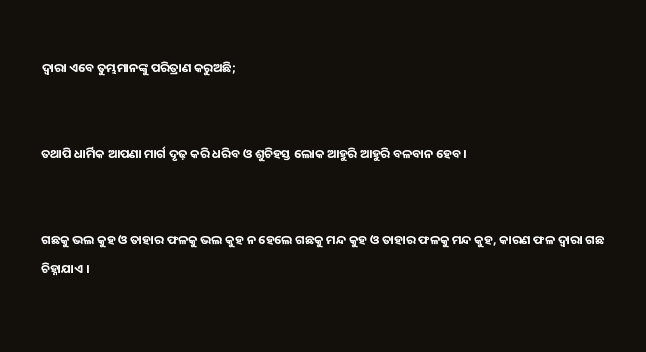ଦ୍ୱାରା ଏବେ ତୁମ୍ଭମାନଙ୍କୁ ପରିତ୍ରାଣ କରୁଅଛି;


ତଥାପି ଧାର୍ମିକ ଆପଣା ମାର୍ଗ ଦୃଢ଼ କରି ଧରିବ ଓ ଶୁଚିହସ୍ତ ଲୋକ ଆହୁରି ଆହୁରି ବଳବାନ ହେବ।


ଗଛକୁ ଭଲ କୁହ ଓ ତାହାର ଫଳକୁ ଭଲ କୁହ ନ ହେଲେ ଗଛକୁ ମନ୍ଦ କୁହ ଓ ତାହାର ଫଳକୁ ମନ୍ଦ କୁହ, କାରଣ ଫଳ ଦ୍ୱାରା ଗଛ ଚିହ୍ନାଯାଏ ।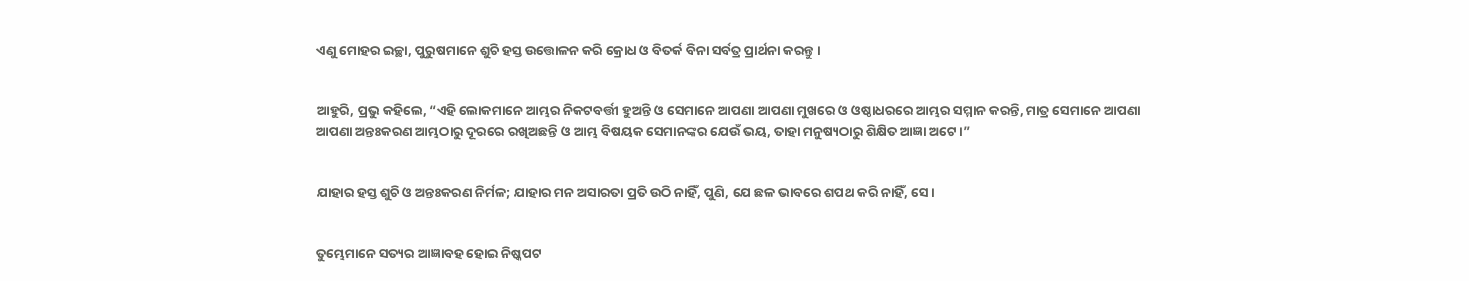ଏଣୁ ମୋହର ଇଚ୍ଛା, ପୁରୁଷମାନେ ଶୁଚି ହସ୍ତ ଉତ୍ତୋଳନ କରି କ୍ରୋଧ ଓ ବିତର୍କ ବିନା ସର୍ବତ୍ର ପ୍ରାର୍ଥନା କରନ୍ତୁ ।


ଆହୁରି, ପ୍ରଭୁ କହିଲେ, “ଏହି ଲୋକମାନେ ଆମ୍ଭର ନିକଟବର୍ତ୍ତୀ ହୁଅନ୍ତି ଓ ସେମାନେ ଆପଣା ଆପଣା ମୁଖରେ ଓ ଓଷ୍ଠାଧରରେ ଆମ୍ଭର ସମ୍ମାନ କରନ୍ତି, ମାତ୍ର ସେମାନେ ଆପଣା ଆପଣା ଅନ୍ତଃକରଣ ଆମ୍ଭଠାରୁ ଦୂରରେ ରଖିଅଛନ୍ତି ଓ ଆମ୍ଭ ବିଷୟକ ସେମାନଙ୍କର ଯେଉଁ ଭୟ, ତାହା ମନୁଷ୍ୟଠାରୁ ଶିକ୍ଷିତ ଆଜ୍ଞା ଅଟେ।”


ଯାହାର ହସ୍ତ ଶୁଚି ଓ ଅନ୍ତଃକରଣ ନିର୍ମଳ; ଯାହାର ମନ ଅସାରତା ପ୍ରତି ଉଠି ନାହିଁ, ପୁଣି, ଯେ ଛଳ ଭାବରେ ଶପଥ କରି ନାହିଁ, ସେ।


ତୁମ୍ଭେମାନେ ସତ୍ୟର ଆଜ୍ଞାବହ ହୋଇ ନିଷ୍କପଟ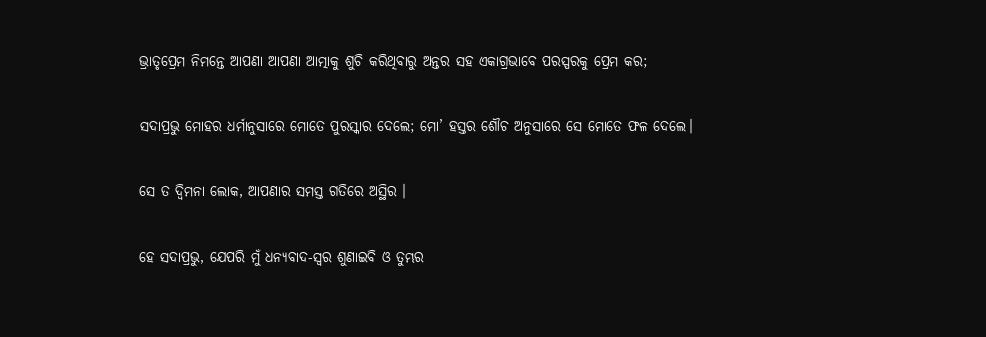ଭ୍ରାତୃପ୍ରେମ ନିମନ୍ତେ ଆପଣା ଆପଣା ଆତ୍ମାକୁ ଶୁଚି କରିଥିବାରୁ ଅନ୍ତର ସହ ଏକାଗ୍ରଭାବେ ପରସ୍ପରକୁ ପ୍ରେମ କର;


ସଦାପ୍ରଭୁ ମୋହର ଧର୍ମାନୁସାରେ ମୋତେ ପୁରସ୍କାର ଦେଲେ; ମୋ’ ହସ୍ତର ଶୌଚ ଅନୁସାରେ ସେ ମୋତେ ଫଳ ଦେଲେ।


ସେ ତ ଦ୍ୱିମନା ଲୋକ, ଆପଣାର ସମସ୍ତ ଗତିରେ ଅସ୍ଥିର ।


ହେ ସଦାପ୍ରଭୁ, ଯେପରି ମୁଁ ଧନ୍ୟବାଦ-ସ୍ୱର ଶୁଣାଇବି ଓ ତୁମ୍ଭର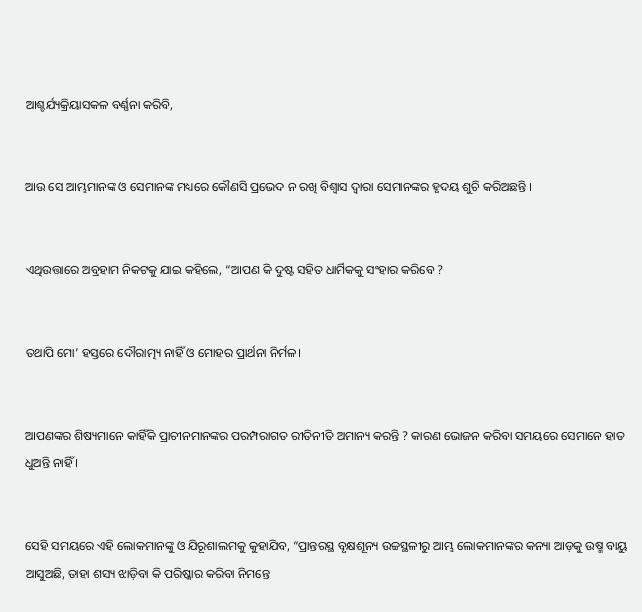ଆଶ୍ଚର୍ଯ୍ୟକ୍ରିୟାସକଳ ବର୍ଣ୍ଣନା କରିବି,


ଆଉ ସେ ଆମ୍ଭମାନଙ୍କ ଓ ସେମାନଙ୍କ ମଧ୍ୟରେ କୌଣସି ପ୍ରଭେଦ ନ ରଖି ବିଶ୍ୱାସ ଦ୍ୱାରା ସେମାନଙ୍କର ହୃଦୟ ଶୁଚି କରିଅଛନ୍ତି ।


ଏଥିଉତ୍ତାରେ ଅବ୍ରହାମ ନିକଟକୁ ଯାଇ କହିଲେ, “ଆପଣ କି ଦୁଷ୍ଟ ସହିତ ଧାର୍ମିକକୁ ସଂହାର କରିବେ ?


ତଥାପି ମୋ’ ହସ୍ତରେ ଦୌରାତ୍ମ୍ୟ ନାହିଁ ଓ ମୋହର ପ୍ରାର୍ଥନା ନିର୍ମଳ।


ଆପଣଙ୍କର ଶିଷ୍ୟମାନେ କାହିଁକି ପ୍ରାଚୀନମାନଙ୍କର ପରମ୍ପରାଗତ ରୀତିନୀତି ଅମାନ୍ୟ କରନ୍ତି ? କାରଣ ଭୋଜନ କରିବା ସମୟରେ ସେମାନେ ହାତ ଧୁଅନ୍ତି ନାହିଁ ।


ସେହି ସମୟରେ ଏହି ଲୋକମାନଙ୍କୁ ଓ ଯିରୂଶାଲମକୁ କୁହାଯିବ, “ପ୍ରାନ୍ତରସ୍ଥ ବୃକ୍ଷଶୂନ୍ୟ ଉଚ୍ଚସ୍ଥଳୀରୁ ଆମ୍ଭ ଲୋକମାନଙ୍କର କନ୍ୟା ଆଡ଼କୁ ଉଷ୍ମ ବାୟୁ ଆସୁଅଛି, ତାହା ଶସ୍ୟ ଝାଡ଼ିବା କି ପରିଷ୍କାର କରିବା ନିମନ୍ତେ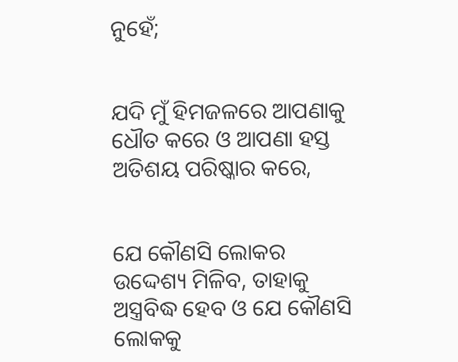ନୁହେଁ;


ଯଦି ମୁଁ ହିମଜଳରେ ଆପଣାକୁ ଧୌତ କରେ ଓ ଆପଣା ହସ୍ତ ଅତିଶୟ ପରିଷ୍କାର କରେ,


ଯେ କୌଣସି ଲୋକର ଉଦ୍ଦେଶ୍ୟ ମିଳିବ, ତାହାକୁ ଅସ୍ତ୍ରବିଦ୍ଧ ହେବ ଓ ଯେ କୌଣସି ଲୋକକୁ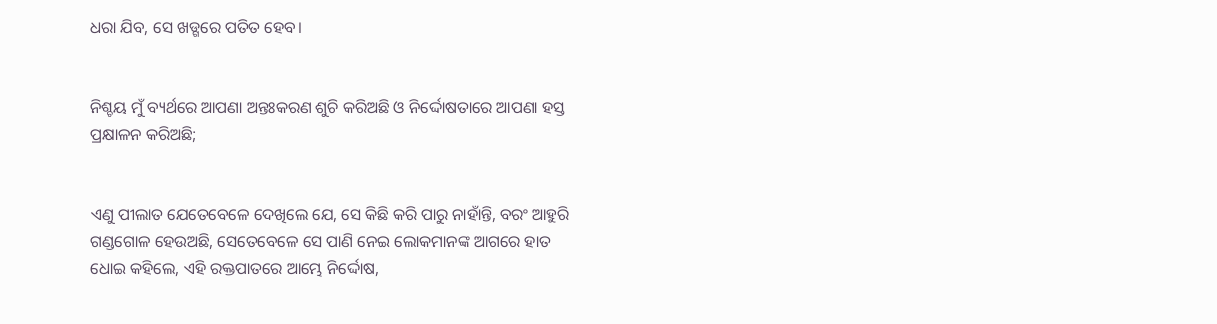ଧରା ଯିବ, ସେ ଖଡ୍ଗରେ ପତିତ ହେବ।


ନିଶ୍ଚୟ ମୁଁ ବ୍ୟର୍ଥରେ ଆପଣା ଅନ୍ତଃକରଣ ଶୁଚି କରିଅଛି ଓ ନିର୍ଦ୍ଦୋଷତାରେ ଆପଣା ହସ୍ତ ପ୍ରକ୍ଷାଳନ କରିଅଛି;


ଏଣୁ ପୀଲାତ ଯେତେବେଳେ ଦେଖିଲେ ଯେ, ସେ କିଛି କରି ପାରୁ ନାହାଁନ୍ତି, ବରଂ ଆହୁରି ଗଣ୍ଡଗୋଳ ହେଉଅଛି, ସେତେବେଳେ ସେ ପାଣି ନେଇ ଲୋକମାନଙ୍କ ଆଗରେ ହାତ ଧୋଇ କହିଲେ, ଏହି ରକ୍ତପାତରେ ଆମ୍ଭେ ନିର୍ଦ୍ଦୋଷ,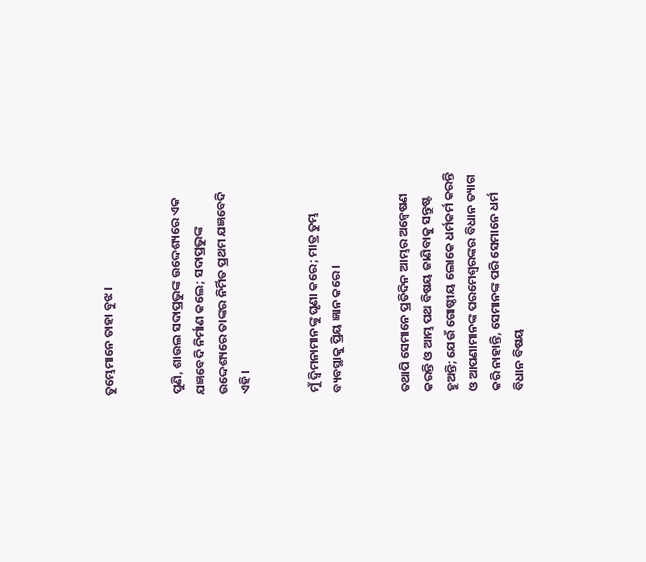ତୁମ୍ଭେମାନେ ତାହା ବୁଝ ।


ପୁଣି, ଶାଉଲ ସଦାପ୍ରଭୁଙ୍କ ଉଦ୍ଦେଶ୍ୟରେ ଏକ ଯଜ୍ଞବେଦି ନିର୍ମାଣ କଲେ; ସଦାପ୍ରଭୁଙ୍କ ଉଦ୍ଦେଶ୍ୟରେ ତାଙ୍କର ନିର୍ମିତ ପ୍ରଥମ ଯଜ୍ଞବେଦି ଏହି।


ମୁଁ ଦ୍ୱିମନାମାନଙ୍କୁ ଘୃଣା କରେ; ମାତ୍ର ତୁମ୍ଭ ବ୍ୟବସ୍ଥାକୁ ପ୍ରିୟ ଜ୍ଞାନ କରେ।


ତଥାପି ସେମାନେ ପ୍ରତିଦିନ ଆମ୍ଭର ଅନ୍ୱେଷଣ କରନ୍ତି ଓ ଆମ୍ଭ ପଥ ବିଷୟ ଜାଣିବାକୁ ସନ୍ତୁଷ୍ଟ ହୁଅନ୍ତି; ଯେଉଁ ଗୋଷ୍ଠୀୟ ଲୋକେ ଧର୍ମକର୍ମ କରନ୍ତି ଓ ଆପଣାମାନଙ୍କ ପରମେଶ୍ୱରଙ୍କର ବିଧାନ ତ୍ୟାଗ କରି ନାହାନ୍ତି, ସେମାନଙ୍କ ପରି ସେମାନେ ଧର୍ମ ବିଧାନ ବିଷୟ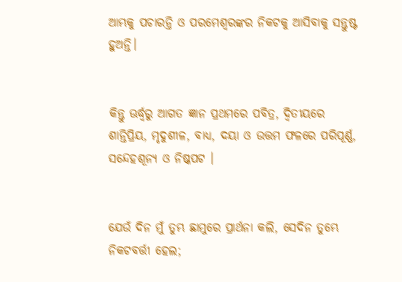ଆମ୍ଭକୁ ପଚାରନ୍ତି ଓ ପରମେଶ୍ୱରଙ୍କର ନିକଟକୁ ଆସିବାକୁ ସନ୍ତୁଷ୍ଟ ହୁଅନ୍ତି।


କିନ୍ତୁ ଊର୍ଦ୍ଧ୍ୱରୁ ଆଗତ ଜ୍ଞାନ ପ୍ରଥମରେ ପବିତ୍ର, ଦ୍ୱିତୀୟରେ ଶାନ୍ତିପ୍ରିୟ, ମୃଦୁଶୀଳ, ବାଧ୍ୟ, ଦୟା ଓ ଉତ୍ତମ ଫଳରେ ପରିପୂର୍ଣ୍ଣ, ସନ୍ଦେହଶୂନ୍ୟ ଓ ନିଷ୍କପଟ ।


ଯେଉଁ ଦିନ ମୁଁ ତୁମ୍ଭ ଛାମୁରେ ପ୍ରାର୍ଥନା କଲି, ସେଦିନ ତୁମ୍ଭେ ନିକଟବର୍ତ୍ତୀ ହେଲ;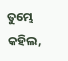ତୁମ୍ଭେ କହିଲ,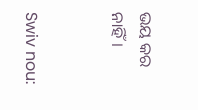ଭୟ କର ନାହିଁ।


Swiv nou: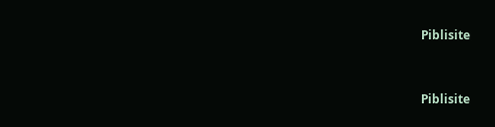Piblisite


Piblisite